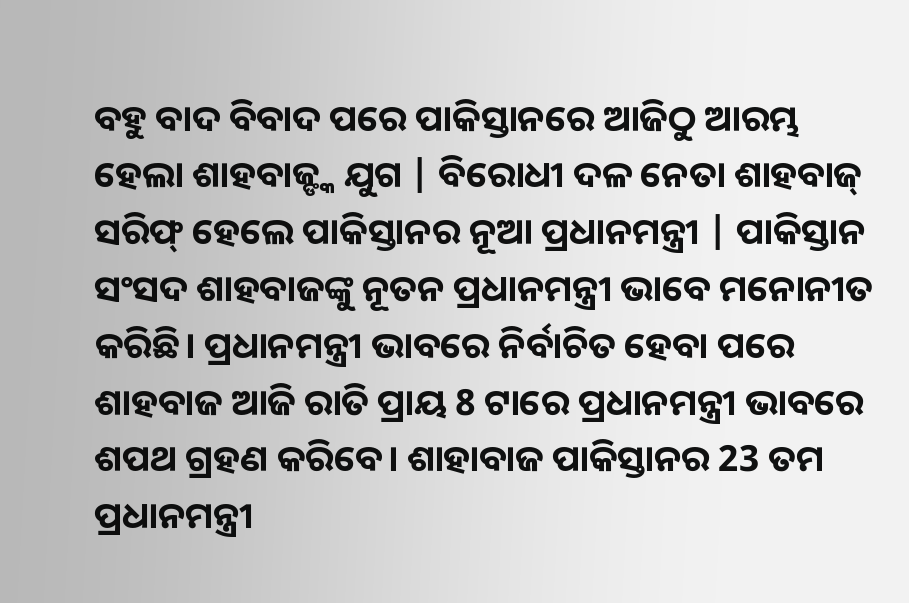ବହୁ ବାଦ ବିବାଦ ପରେ ପାକିସ୍ତାନରେ ଆଜିଠୁ ଆରମ୍ଭ ହେଲା ଶାହବାଜ୍ଙ୍କ ଯୁଗ | ବିରୋଧୀ ଦଳ ନେତା ଶାହବାଜ୍ ସରିଫ୍ ହେଲେ ପାକିସ୍ତାନର ନୂଆ ପ୍ରଧାନମନ୍ତ୍ରୀ | ପାକିସ୍ତାନ ସଂସଦ ଶାହବାଜଙ୍କୁ ନୂତନ ପ୍ରଧାନମନ୍ତ୍ରୀ ଭାବେ ମନୋନୀତ କରିଛି। ପ୍ରଧାନମନ୍ତ୍ରୀ ଭାବରେ ନିର୍ବାଚିତ ହେବା ପରେ ଶାହବାଜ ଆଜି ରାତି ପ୍ରାୟ 8 ଟାରେ ପ୍ରଧାନମନ୍ତ୍ରୀ ଭାବରେ ଶପଥ ଗ୍ରହଣ କରିବେ। ଶାହାବାଜ ପାକିସ୍ତାନର 23 ତମ ପ୍ରଧାନମନ୍ତ୍ରୀ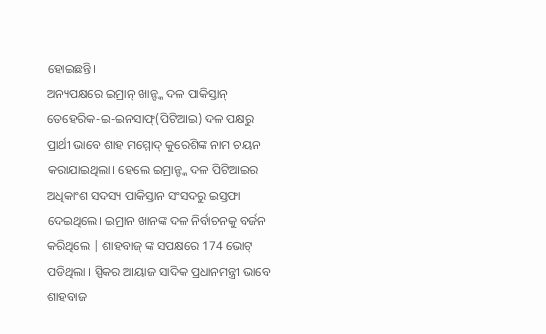ହୋଇଛନ୍ତି।
ଅନ୍ୟପକ୍ଷରେ ଇମ୍ରାନ୍ ଖାନ୍ଙ୍କ ଦଳ ପାକିସ୍ତାନ୍ ତେହେରିକ-ଇ-ଇନସାଫ୍(ପିଟିଆଇ) ଦଳ ପକ୍ଷରୁ ପ୍ରାର୍ଥୀ ଭାବେ ଶାହ ମମ୍ମୋଦ୍ କୁରେଶିଙ୍କ ନାମ ଚୟନ କରାଯାଇଥିଲା। ହେଲେ ଇମ୍ରାନ୍ଙ୍କ ଦଳ ପିଟିଆଇର ଅଧିକାଂଶ ସଦସ୍ୟ ପାକିସ୍ତାନ ସଂସଦରୁ ଇସ୍ତଫା ଦେଇଥିଲେ। ଇମ୍ରାନ ଖାନଙ୍କ ଦଳ ନିର୍ବାଚନକୁ ବର୍ଜନ କରିଥିଲେ | ଶାହବାଜ୍ ଙ୍କ ସପକ୍ଷରେ 174 ଭୋଟ୍ ପଡିଥିଲା । ସ୍ପିକର ଆୟାଜ ସାଦିକ ପ୍ରଧାନମନ୍ତ୍ରୀ ଭାବେ ଶାହବାଜ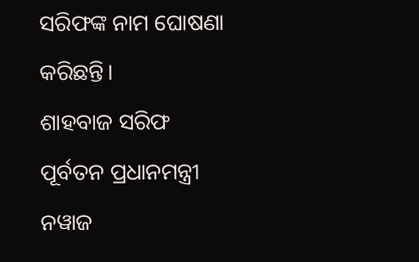ସରିଫଙ୍କ ନାମ ଘୋଷଣା କରିଛନ୍ତି।
ଶାହବାଜ ସରିଫ ପୂର୍ବତନ ପ୍ରଧାନମନ୍ତ୍ରୀ ନୱାଜ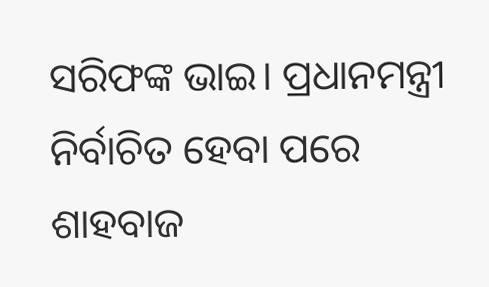ସରିଫଙ୍କ ଭାଇ। ପ୍ରଧାନମନ୍ତ୍ରୀ ନିର୍ବାଚିତ ହେବା ପରେ ଶାହବାଜ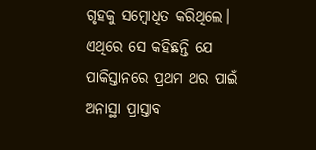ଗୃହକୁ ସମ୍ବୋଧିତ କରିଥିଲେ। ଏଥିରେ ସେ କହିଛନ୍ତି ଯେ ପାକିସ୍ତାନରେ ପ୍ରଥମ ଥର ପାଇଁ ଅନାସ୍ଥା ପ୍ରାସ୍ତାବ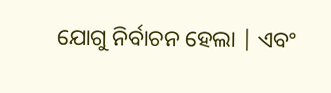ଯୋଗୁ ନିର୍ବାଚନ ହେଲା | ଏବଂ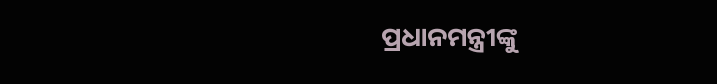ପ୍ରଧାନମନ୍ତ୍ରୀଙ୍କୁ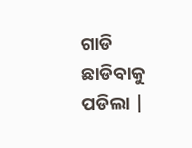ଗାଡି ଛାଡିବାକୁ ପଡିଲା |